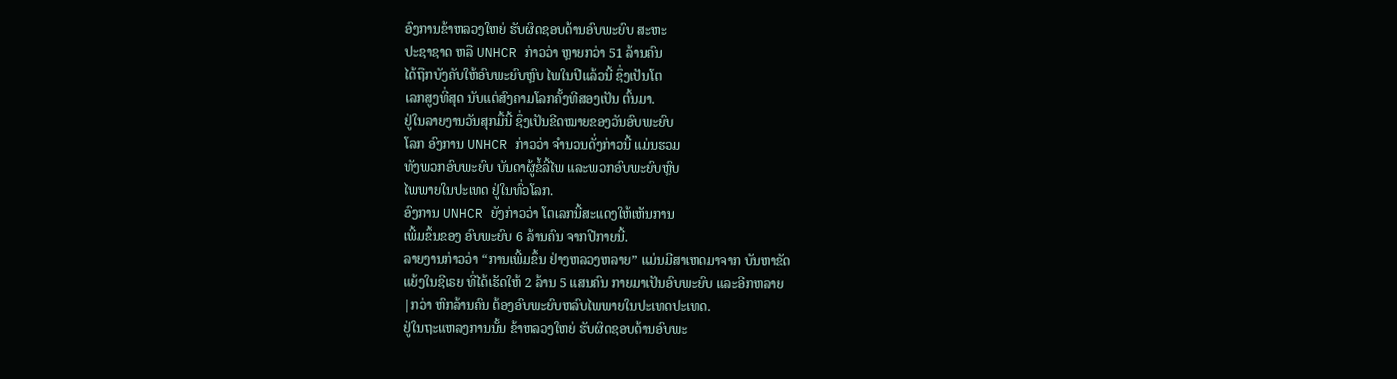ອົງການຂ້າຫລວງໃຫຍ່ ຮັບຜິດຊອບດ້ານອົບພະຍົບ ສະຫະ
ປະຊາຊາດ ຫລື UNHCR ກ່າວວ່າ ຫຼາຍກວ່າ 51 ລ້ານຄົນ
ໄດ້ຖືກບັງຄັບໃຫ້ອົບພະຍົບຫຼົບ ໄພໃນປີແລ້ວນີ້ ຊຶ່ງເປັນໂຕ
ເລກສູງທີ່ສຸດ ນັບແຕ່ສົງຄາມໂລກຄັ້ງທີສອງເປັນ ຕົ້ນມາ.
ຢູ່ໃນລາຍງານວັນສຸກມື້ນີ້ ຊຶ່ງເປັນຂີດໝາຍຂອງວັນອົບພະຍົບ
ໂລກ ອົງການ UNHCR ກ່າວວ່າ ຈຳນວນດັ່ງກ່າວນີ້ ແມ່ນຮວມ
ທັງພວກອົບພະຍົບ ບັນດາຜູ້ຂໍ້ລີ້ໄພ ແລະພວກອົບພະຍົບຫຼົບ
ໄພພາຍໃນປະເທດ ຢູ່ໃນທົ່ວໂລກ.
ອົງການ UNHCR ຍັງກ່າວວ່າ ໂຕເລກນີ້ສະແດງໃຫ້ເຫັນການ
ເພີ້ມຂຶ້ນຂອງ ອົບພະຍົບ 6 ລ້ານຄົນ ຈາກປີກາຍນີ້.
ລາຍງານກ່າວວ່າ “ການເພີ້ມຂຶ້ນ ຢ່າງຫລວງຫລາຍ” ແມ່ນມີສາເຫດມາຈາກ ບັນຫາຂັດ
ແຍ້ງໃນຊີເຣຍ ທີ່ໄດ້ເຮັດໃຫ້ 2 ລ້ານ 5 ແສນຄົນ ກາຍມາເປັນອົບພະຍົບ ແລະອີກຫລາຍ
|ກວ່າ ຫົກລ້ານຄົນ ຕ້ອງອົບພະຍົບຫລົບໄພພາຍໃນປະເທດປະເທດ.
ຢູ່ໃນຖະແຫລງການນັ້ນ ຂ້າຫລວງໃຫຍ່ ຮັບຜິດຊອບດ້ານອົບພະ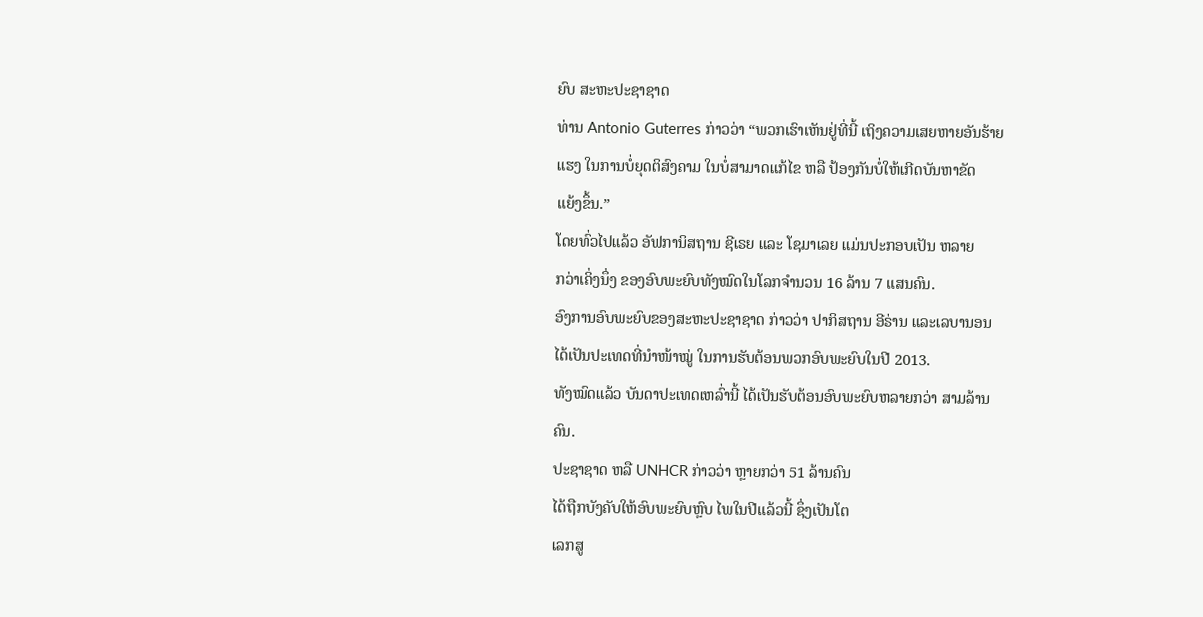ຍົບ ສະຫະປະຊາຊາດ
ທ່ານ Antonio Guterres ກ່າວວ່າ “ພວກເຮົາເຫັນຢູ່ທີ່ນີ້ ເຖິງຄວາມເສຍຫາຍອັນຮ້າຍ
ແຮງ ໃນການບໍ່ຍຸດຕິສົງຄາມ ໃນບໍ່ສາມາດແກ້ໄຂ ຫລື ປ້ອງກັນບໍ່ໃຫ້ເກີດບັນຫາຂັດ
ແຍ້ງຂຶ້ນ.”
ໂດຍທົ່ວໄປແລ້ວ ອັຟການິສຖານ ຊີເຣຍ ແລະ ໂຊມາເລຍ ແມ່ນປະກອບເປັນ ຫລາຍ
ກວ່າເຄິ່ງນຶ່ງ ຂອງອົບພະຍົບທັງໝົດໃນໂລກຈຳນວນ 16 ລ້ານ 7 ແສນຄົນ.
ອົງການອົບພະຍົບຂອງສະຫະປະຊາຊາດ ກ່າວວ່າ ປາກິສຖານ ອີຣ່ານ ແລະເລບານອນ
ໄດ້ເປັນປະເທດທີ່ນຳໜ້າໝູ່ ໃນການຮັບຕ້ອນພວກອົບພະຍົບໃນປີ 2013.
ທັງໝົດແລ້ວ ບັນດາປະເທດເຫລົ່ານີ້ ໄດ້ເປັນຮັບຕ້ອນອົບພະຍົບຫລາຍກວ່າ ສາມລ້ານ
ຄົນ.
ປະຊາຊາດ ຫລື UNHCR ກ່າວວ່າ ຫຼາຍກວ່າ 51 ລ້ານຄົນ
ໄດ້ຖືກບັງຄັບໃຫ້ອົບພະຍົບຫຼົບ ໄພໃນປີແລ້ວນີ້ ຊຶ່ງເປັນໂຕ
ເລກສູ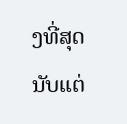ງທີ່ສຸດ ນັບແຕ່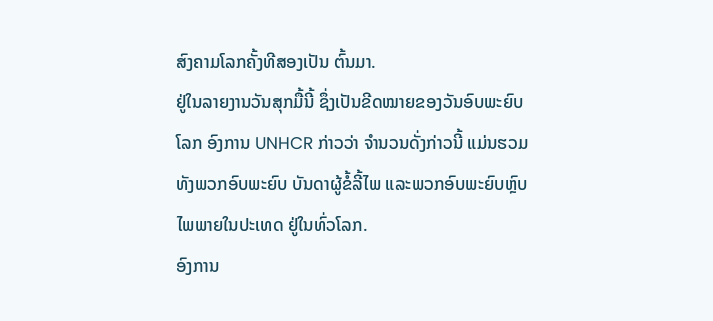ສົງຄາມໂລກຄັ້ງທີສອງເປັນ ຕົ້ນມາ.
ຢູ່ໃນລາຍງານວັນສຸກມື້ນີ້ ຊຶ່ງເປັນຂີດໝາຍຂອງວັນອົບພະຍົບ
ໂລກ ອົງການ UNHCR ກ່າວວ່າ ຈຳນວນດັ່ງກ່າວນີ້ ແມ່ນຮວມ
ທັງພວກອົບພະຍົບ ບັນດາຜູ້ຂໍ້ລີ້ໄພ ແລະພວກອົບພະຍົບຫຼົບ
ໄພພາຍໃນປະເທດ ຢູ່ໃນທົ່ວໂລກ.
ອົງການ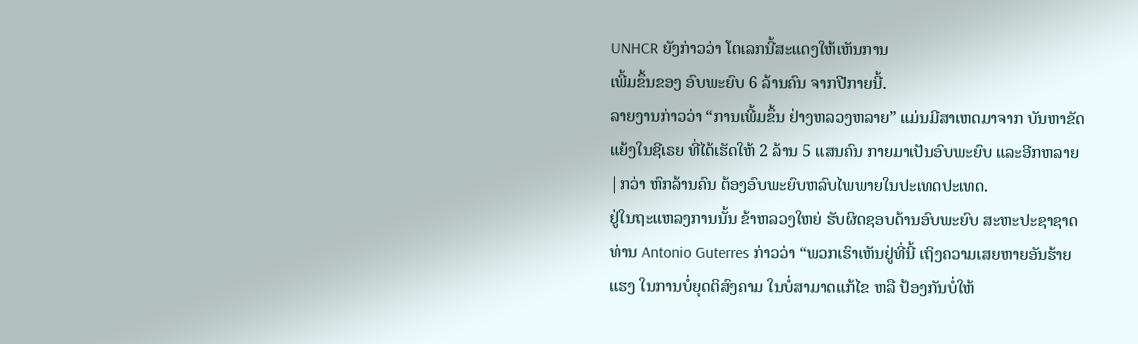UNHCR ຍັງກ່າວວ່າ ໂຕເລກນີ້ສະແດງໃຫ້ເຫັນການ
ເພີ້ມຂຶ້ນຂອງ ອົບພະຍົບ 6 ລ້ານຄົນ ຈາກປີກາຍນີ້.
ລາຍງານກ່າວວ່າ “ການເພີ້ມຂຶ້ນ ຢ່າງຫລວງຫລາຍ” ແມ່ນມີສາເຫດມາຈາກ ບັນຫາຂັດ
ແຍ້ງໃນຊີເຣຍ ທີ່ໄດ້ເຮັດໃຫ້ 2 ລ້ານ 5 ແສນຄົນ ກາຍມາເປັນອົບພະຍົບ ແລະອີກຫລາຍ
|ກວ່າ ຫົກລ້ານຄົນ ຕ້ອງອົບພະຍົບຫລົບໄພພາຍໃນປະເທດປະເທດ.
ຢູ່ໃນຖະແຫລງການນັ້ນ ຂ້າຫລວງໃຫຍ່ ຮັບຜິດຊອບດ້ານອົບພະຍົບ ສະຫະປະຊາຊາດ
ທ່ານ Antonio Guterres ກ່າວວ່າ “ພວກເຮົາເຫັນຢູ່ທີ່ນີ້ ເຖິງຄວາມເສຍຫາຍອັນຮ້າຍ
ແຮງ ໃນການບໍ່ຍຸດຕິສົງຄາມ ໃນບໍ່ສາມາດແກ້ໄຂ ຫລື ປ້ອງກັນບໍ່ໃຫ້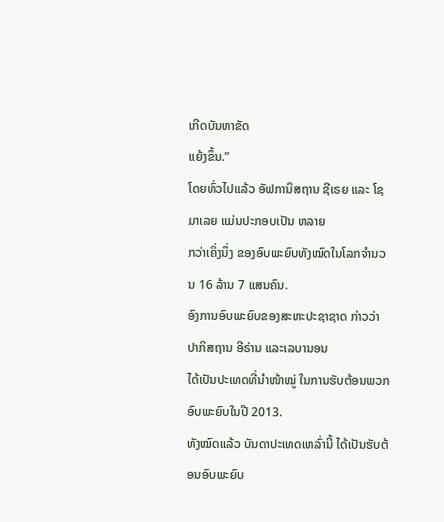ເກີດບັນຫາຂັດ
ແຍ້ງຂຶ້ນ.”
ໂດຍທົ່ວໄປແລ້ວ ອັຟການິສຖານ ຊີເຣຍ ແລະ ໂຊມາເລຍ ແມ່ນປະກອບເປັນ ຫລາຍ
ກວ່າເຄິ່ງນຶ່ງ ຂອງອົບພະຍົບທັງໝົດໃນໂລກຈຳນວນ 16 ລ້ານ 7 ແສນຄົນ.
ອົງການອົບພະຍົບຂອງສະຫະປະຊາຊາດ ກ່າວວ່າ ປາກິສຖານ ອີຣ່ານ ແລະເລບານອນ
ໄດ້ເປັນປະເທດທີ່ນຳໜ້າໝູ່ ໃນການຮັບຕ້ອນພວກອົບພະຍົບໃນປີ 2013.
ທັງໝົດແລ້ວ ບັນດາປະເທດເຫລົ່ານີ້ ໄດ້ເປັນຮັບຕ້ອນອົບພະຍົບ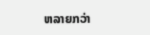ຫລາຍກວ່າ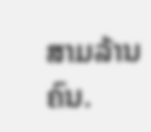ສາມລ້ານ
ຄົນ.